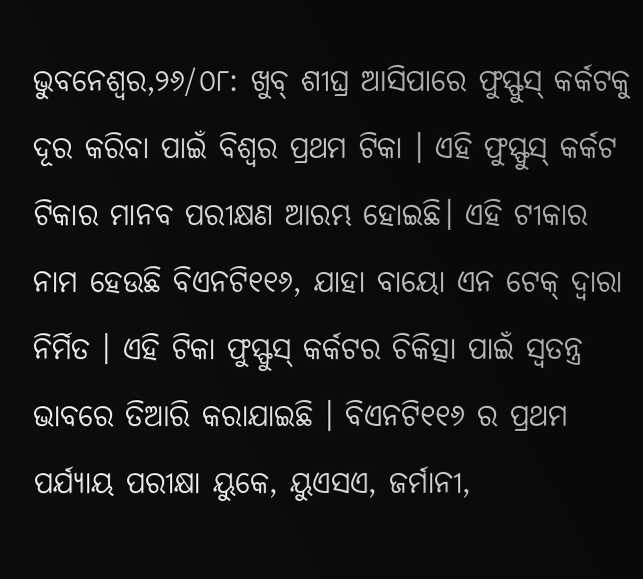ଭୁବନେଶ୍ୱର,୨୬/୦୮: ଖୁବ୍ ଶୀଘ୍ର ଆସିପାରେ ଫୁସ୍ଫୁସ୍ କର୍କଟକୁ ଦୂର କରିବା ପାଇଁ ବିଶ୍ୱର ପ୍ରଥମ ଟିକା । ଏହି ଫୁସ୍ଫୁସ୍ କର୍କଟ ଟିକାର ମାନବ ପରୀକ୍ଷଣ ଆରମ୍ଭ ହୋଇଛି। ଏହି ଟୀକାର ନାମ ହେଉଛି ବିଏନଟି୧୧୬, ଯାହା ବାୟୋ ଏନ ଟେକ୍ ଦ୍ୱାରା ନିର୍ମିତ । ଏହି ଟିକା ଫୁସ୍ଫୁସ୍ କର୍କଟର ଚିକିତ୍ସା ପାଇଁ ସ୍ୱତନ୍ତ୍ର ଭାବରେ ତିଆରି କରାଯାଇଛି । ବିଏନଟି୧୧୬ ର ପ୍ରଥମ ପର୍ଯ୍ୟାୟ ପରୀକ୍ଷା ୟୁକେ, ୟୁଏସଏ, ଜର୍ମାନୀ,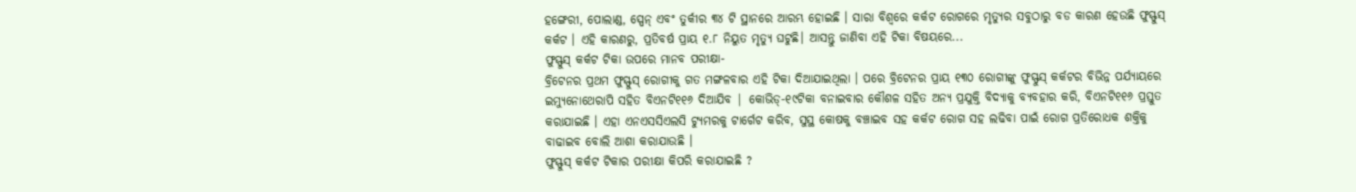ହଙ୍ଗେରୀ, ପୋଲାଣ୍ଡ, ସ୍ପେନ୍ ଏବଂ ତୁର୍କୀର ୩୪ ଟି ସ୍ଥାନରେ ଆରମ୍ଭ ହୋଇଛି । ସାରା ବିଶ୍ୱରେ କର୍କଟ ରୋଗରେ ମୃତ୍ୟୁର ସବୁଠାରୁ ବଡ କାରଣ ହେଉଛି ଫୁସ୍ଫୁସ୍ କର୍କଟ । ଏହି କାରଣରୁ, ପ୍ରତିବର୍ଷ ପ୍ରାୟ ୧.୮ ନିୟୁତ ମୃତ୍ୟୁ ଘଟୁଛି। ଆସନ୍ତୁ ଜାଣିବା ଏହି ଟିକା ବିଷୟରେ...
ଫୁସ୍ଫୁସ୍ କର୍କଟ ଟିକା ଉପରେ ମାନବ ପରୀକ୍ଷା-
ବ୍ରିଟେନର ପ୍ରଥମ ଫୁସ୍ଫୁସ୍ ରୋଗୀକୁ ଗତ ମଙ୍ଗଳବାର ଏହି ଟିକା ଦିଆଯାଇଥିଲା । ପରେ ବ୍ରିଟେନର ପ୍ରାୟ ୧୩୦ ରୋଗୀଙ୍କୁ ଫୁସ୍ଫୁସ୍ କର୍କଟର ବିଭିନ୍ନ ପର୍ଯ୍ୟାୟରେ ଇମ୍ୟୁନୋଥେରାପି ସହିତ ବିଏନଟି୧୧୬ ଦିଆଯିବ | କୋଭିଡ୍-୧୯ଟିକା ବନାଇବାର କୌଶଳ ସହିତ ଅନ୍ୟ ପ୍ରଯୁକ୍ତି ବିଦ୍ୟାକୁ ବ୍ୟବହାର କରି, ବିଏନଟି୧୧୬ ପ୍ରସ୍ତୁତ କରାଯାଇଛି । ଏହା ଏନଏସସିଏଲସି ଟ୍ୟୁମରକୁ ଟାର୍ଗେଟ କରିବ, ସୁସ୍ଥ କୋଷକୁ ବଞ୍ଚାଇବ ସହ କର୍କଟ ରୋଗ ସହ ଲଢିବା ପାଇଁ ରୋଗ ପ୍ରତିରୋଧକ ଶକ୍ତିକୁ ବାଢାଇବ ବୋଲି ଆଶା କରାଯାଉଛି ।
ଫୁସ୍ଫୁସ୍ କର୍କଟ ଟିକାର ପରୀକ୍ଷା କିପରି କରାଯାଇଛି ?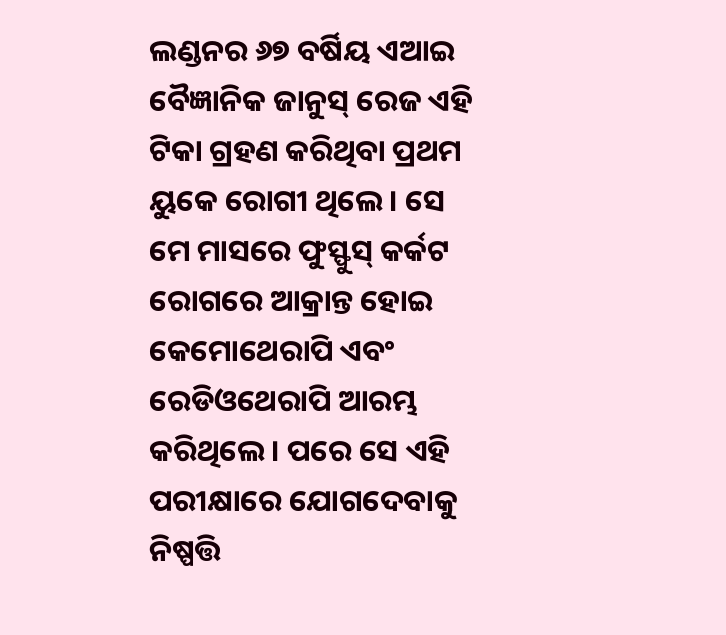ଲଣ୍ଡନର ୬୭ ବର୍ଷିୟ ଏଆଇ ବୈଜ୍ଞାନିକ ଜାନୁସ୍ ରେଜ ଏହି ଟିକା ଗ୍ରହଣ କରିଥିବା ପ୍ରଥମ ୟୁକେ ରୋଗୀ ଥିଲେ । ସେ ମେ ମାସରେ ଫୁସ୍ଫୁସ୍ କର୍କଟ ରୋଗରେ ଆକ୍ରାନ୍ତ ହୋଇ କେମୋଥେରାପି ଏବଂ ରେଡିଓଥେରାପି ଆରମ୍ଭ କରିଥିଲେ । ପରେ ସେ ଏହି ପରୀକ୍ଷାରେ ଯୋଗଦେବାକୁ ନିଷ୍ପତ୍ତି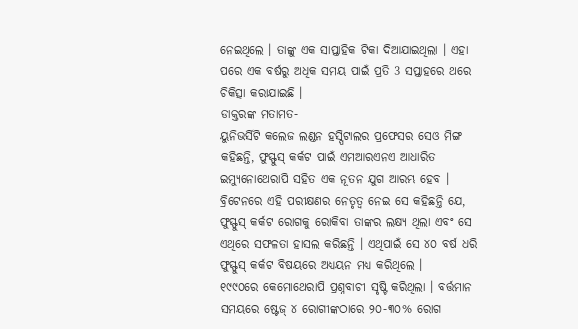ନେଇଥିଲେ । ତାଙ୍କୁ ଏକ ସାପ୍ତାହିକ ଟିକା ଦିଆଯାଇଥିଲା । ଏହା ପରେ ଏକ ବର୍ଷରୁ ଅଧିକ ସମୟ ପାଇଁ ପ୍ରତି 3 ସପ୍ତାହରେ ଥରେ ଚିକିତ୍ସା କରାଯାଇଛି ।
ଡାକ୍ତରଙ୍କ ମତାମତ-
ୟୁନିଭର୍ସିଟି କଲେଜ ଲଣ୍ଡନ ହସ୍ପିଟାଲର ପ୍ରଫେସର ସେଓ ମିଙ୍ଗ କହିଛନ୍ତି, ଫୁସ୍ଫୁସ୍ କର୍କଟ ପାଇଁ ଏମଆରଏନଏ ଆଧାରିତ ଇମ୍ୟୁନୋଥେରାପି ସହିତ ଏକ ନୂତନ ଯୁଗ ଆରମ୍ଭ ହେବ । ବ୍ରିଟେନରେ ଏହି ପରୀକ୍ଷଣର ନେତୃତ୍ୱ ନେଇ ସେ କହିଛନ୍ତି ଯେ, ଫୁସ୍ଫୁସ୍ କର୍କଟ ରୋଗକୁ ରୋକିବା ତାଙ୍କର ଲକ୍ଷ୍ୟ ଥିଲା ଏବଂ ସେ ଏଥିରେ ସଫଳତା ହାସଲ କରିଛନ୍ତି । ଏଥିପାଇଁ ସେ ୪୦ ବର୍ଷ ଧରି ଫୁସ୍ଫୁସ୍ କର୍କଟ ବିଷୟରେ ଅଧ୍ୟୟନ ମଧ୍ୟ କରିଥିଲେ ।
୧୯୯୦ରେ କେମୋଥେରାପି ପ୍ରଶ୍ନବାଚୀ ସୃଷ୍ଟି କରିଥିଲା । ବର୍ତ୍ତମାନ ସମୟରେ ଷ୍ଟେଜ୍ ୪ ରୋଗୀଙ୍କଠାରେ ୨୦-୩୦% ରୋଗ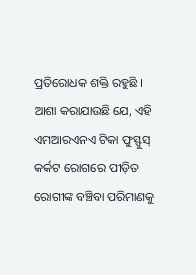ପ୍ରତିରୋଧକ ଶକ୍ତି ରହୁଛି । ଆଶା କରାଯାଉଛି ଯେ, ଏହି ଏମଆରଏନଏ ଟିକା ଫୁସ୍ଫୁସ୍ କର୍କଟ ରୋଗରେ ପୀଡ଼ିତ ରୋଗୀଙ୍କ ବଞ୍ଚିବା ପରିମାଣକୁ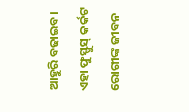ଆହୁରି ବଢାଇବ। ଏହା ଫୁସ୍ଫୁସ୍ କର୍କଟ ରୋଗୀଙ୍କ ଜୀବନ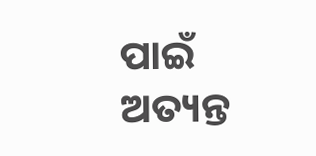ପାଇଁ ଅତ୍ୟନ୍ତ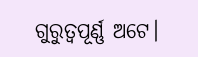ଗୁରୁତ୍ୱପୂର୍ଣ୍ଣ ଅଟେ।